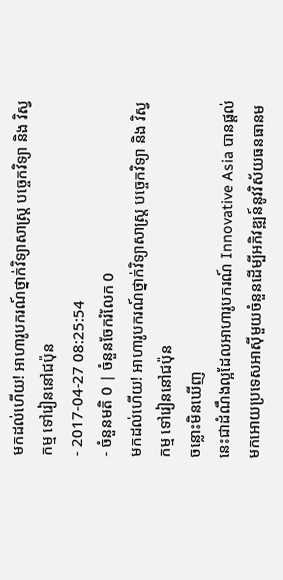មកដល់ហើយ! អាហារូបករណ៍ថ្នាក់វិទ្យាសាស្ត្រ បច្ចេកវិទ្យា និង វិស្វកម្ម ទៅរៀននៅជប៉ុន
- 2017-04-27 08:25:54
- ចំនួនមតិ 0 | ចំនួនចែករំលែក 0
មកដល់ហើយ! អាហារូបករណ៍ថ្នាក់វិទ្យាសាស្ត្រ បច្ចេកវិទ្យា និង វិស្វកម្ម ទៅរៀននៅជប៉ុន
ចន្លោះមិនឃើញ
នេះជាដំណឹងល្អដែលអាហារូបករណ៍ Innovative Asia បានផ្ដល់មកអោយប្រទេសអាស៊ីមួយចំនួនដើម្បីអភិវឌ្ឍន៍នូវវិស័យធនធានម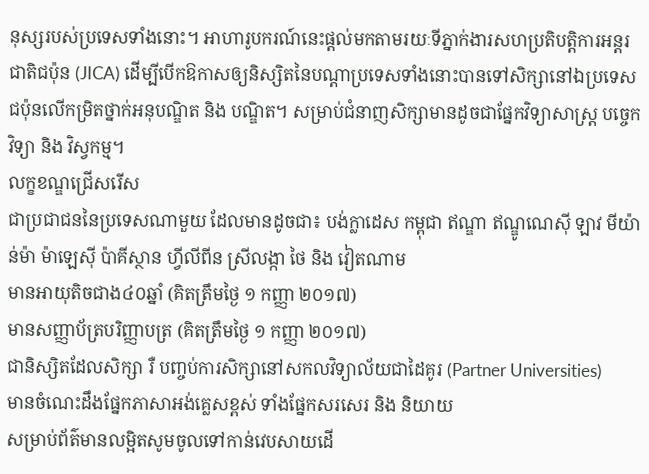នុស្សរបស់ប្រទេសទាំងនោះ។ អាហារូបករណ៍នេះផ្ដល់មកតាមរយៈទីភ្នាក់ងារសហប្រតិបត្តិការអន្តរជាតិជប៉ុន (JICA) ដើម្បីបើកឱកាសឲ្យនិស្សិតនៃបណ្តាប្រទេសទាំងនោះបានទៅសិក្សានៅឯប្រទេសជប៉ុនលើកម្រិតថ្នាក់អនុបណ្ឌិត និង បណ្ឌិត។ សម្រាប់ជំនាញសិក្សាមានដូចជាផ្នែកវិទ្យាសាស្ត្រ បច្ចេកវិទ្យា និង វិស្វកម្ម។
លក្ខខណ្ឌជ្រើសរើស
ជាប្រជាជននៃប្រទេសណាមួយ ដែលមានដូចជា៖ បង់ក្លាដេស កម្ពុជា ឥណ្ឌា ឥណ្ឌូណេស៊ី ឡាវ មីយ៉ាន់ម៉ា ម៉ាឡេស៊ី ប៉ាគីស្ថាន ហ្វីលីពីន ស្រីលង្កា ថៃ និង វៀតណាម
មានអាយុតិចជាង៤០ឆ្នាំ (គិតត្រឹមថ្ងៃ ១ កញ្ញា ២០១៧)
មានសញ្ញាប័ត្របរិញ្ញាបត្រ (គិតត្រឹមថ្ងៃ ១ កញ្ញា ២០១៧)
ជានិស្សិតដែលសិក្សា រឺ បញ្ចប់ការសិក្សានៅសកលវិទ្យាល័យជាដៃគូរ (Partner Universities)
មានចំណេះដឹងផ្នែកភាសាអង់គ្លេសខ្ពស់ ទាំងផ្នែកសរសេរ និង និយាយ
សម្រាប់ព័ត៌មានលម្អិតសូមចូលទៅកាន់វេបសាយដើ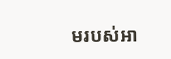មរបស់អា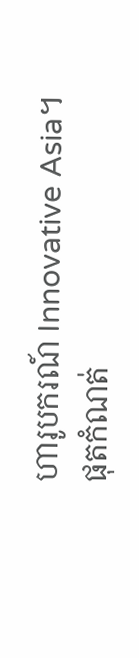ហារូបករណ៍ Innovative Asia។
ផុតកំណត់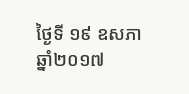ថ្ងៃទី ១៩ ឧសភា ឆ្នាំ២០១៧